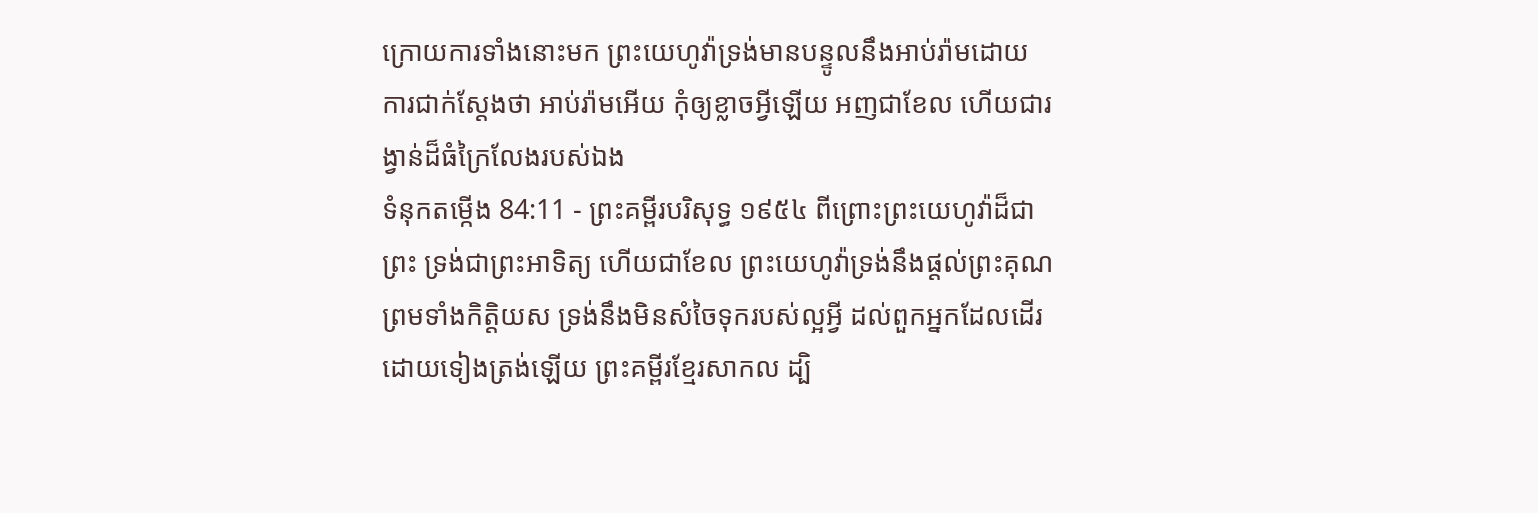ក្រោយការទាំងនោះមក ព្រះយេហូវ៉ាទ្រង់មានបន្ទូលនឹងអាប់រ៉ាមដោយការជាក់ស្តែងថា អាប់រ៉ាមអើយ កុំឲ្យខ្លាចអ្វីឡើយ អញជាខែល ហើយជារង្វាន់ដ៏ធំក្រៃលែងរបស់ឯង
ទំនុកតម្កើង 84:11 - ព្រះគម្ពីរបរិសុទ្ធ ១៩៥៤ ពីព្រោះព្រះយេហូវ៉ាដ៏ជាព្រះ ទ្រង់ជាព្រះអាទិត្យ ហើយជាខែល ព្រះយេហូវ៉ាទ្រង់នឹងផ្តល់ព្រះគុណ ព្រមទាំងកិត្តិយស ទ្រង់នឹងមិនសំចៃទុករបស់ល្អអ្វី ដល់ពួកអ្នកដែលដើរដោយទៀងត្រង់ឡើយ ព្រះគម្ពីរខ្មែរសាកល ដ្បិ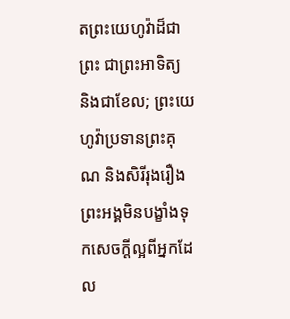តព្រះយេហូវ៉ាដ៏ជាព្រះ ជាព្រះអាទិត្យ និងជាខែល; ព្រះយេហូវ៉ាប្រទានព្រះគុណ និងសិរីរុងរឿង ព្រះអង្គមិនបង្ខាំងទុកសេចក្ដីល្អពីអ្នកដែល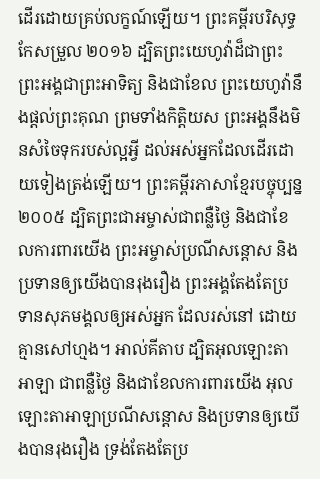ដើរដោយគ្រប់លក្ខណ៍ឡើយ។ ព្រះគម្ពីរបរិសុទ្ធកែសម្រួល ២០១៦ ដ្បិតព្រះយេហូវ៉ាដ៏ជាព្រះ ព្រះអង្គជាព្រះអាទិត្យ និងជាខែល ព្រះយេហូវ៉ានឹងផ្តល់ព្រះគុណ ព្រមទាំងកិត្តិយស ព្រះអង្គនឹងមិនសំចៃទុករបស់ល្អអ្វី ដល់អស់អ្នកដែលដើរដោយទៀងត្រង់ឡើយ។ ព្រះគម្ពីរភាសាខ្មែរបច្ចុប្បន្ន ២០០៥ ដ្បិតព្រះជាអម្ចាស់ជាពន្លឺថ្ងៃ និងជាខែលការពារយើង ព្រះអម្ចាស់ប្រណីសន្ដោស និងប្រទានឲ្យយើងបានរុងរឿង ព្រះអង្គតែងតែប្រទានសុភមង្គលឲ្យអស់អ្នក ដែលរស់នៅ ដោយគ្មានសៅហ្មង។ អាល់គីតាប ដ្បិតអុលឡោះតាអាឡា ជាពន្លឺថ្ងៃ និងជាខែលការពារយើង អុលឡោះតាអាឡាប្រណីសន្ដោស និងប្រទានឲ្យយើងបានរុងរឿង ទ្រង់តែងតែប្រ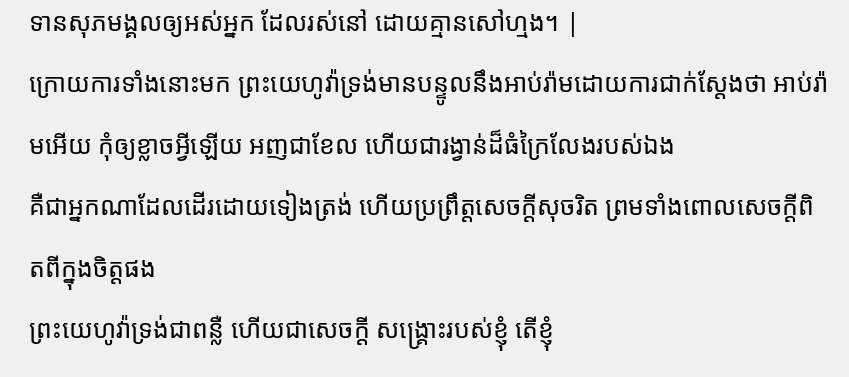ទានសុភមង្គលឲ្យអស់អ្នក ដែលរស់នៅ ដោយគ្មានសៅហ្មង។ |
ក្រោយការទាំងនោះមក ព្រះយេហូវ៉ាទ្រង់មានបន្ទូលនឹងអាប់រ៉ាមដោយការជាក់ស្តែងថា អាប់រ៉ាមអើយ កុំឲ្យខ្លាចអ្វីឡើយ អញជាខែល ហើយជារង្វាន់ដ៏ធំក្រៃលែងរបស់ឯង
គឺជាអ្នកណាដែលដើរដោយទៀងត្រង់ ហើយប្រព្រឹត្តសេចក្ដីសុចរិត ព្រមទាំងពោលសេចក្ដីពិតពីក្នុងចិត្តផង
ព្រះយេហូវ៉ាទ្រង់ជាពន្លឺ ហើយជាសេចក្ដី សង្គ្រោះរបស់ខ្ញុំ តើខ្ញុំ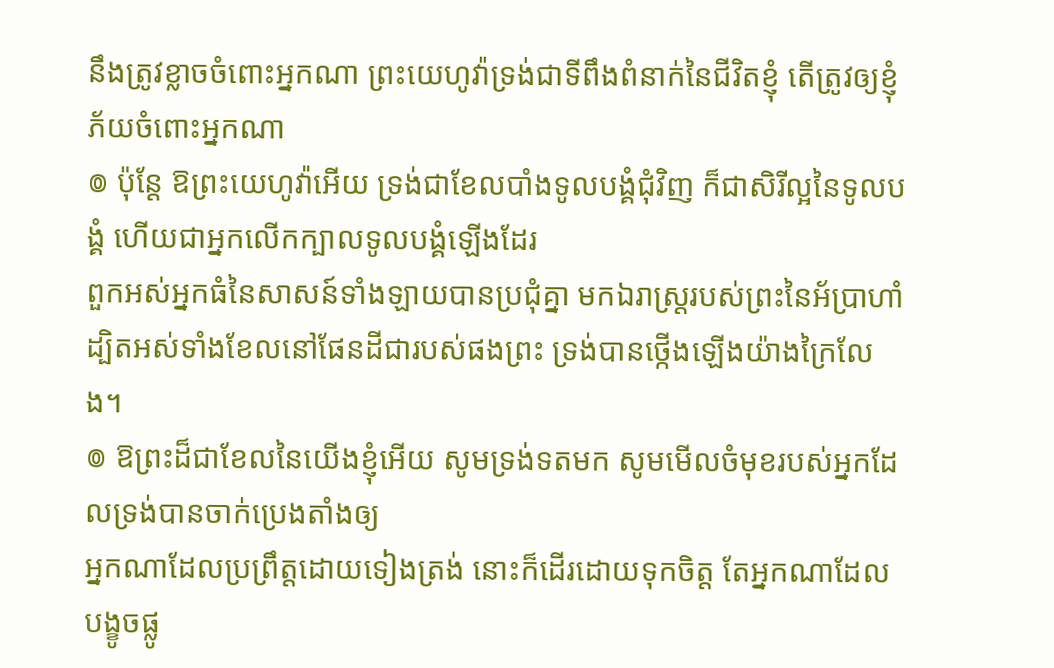នឹងត្រូវខ្លាចចំពោះអ្នកណា ព្រះយេហូវ៉ាទ្រង់ជាទីពឹងពំនាក់នៃជីវិតខ្ញុំ តើត្រូវឲ្យខ្ញុំភ័យចំពោះអ្នកណា
៙ ប៉ុន្តែ ឱព្រះយេហូវ៉ាអើយ ទ្រង់ជាខែលបាំងទូលបង្គំជុំវិញ ក៏ជាសិរីល្អនៃទូលបង្គំ ហើយជាអ្នកលើកក្បាលទូលបង្គំឡើងដែរ
ពួកអស់អ្នកធំនៃសាសន៍ទាំងឡាយបានប្រជុំគ្នា មកឯរាស្ត្ររបស់ព្រះនៃអ័ប្រាហាំ ដ្បិតអស់ទាំងខែលនៅផែនដីជារបស់ផងព្រះ ទ្រង់បានថ្កើងឡើងយ៉ាងក្រៃលែង។
៙ ឱព្រះដ៏ជាខែលនៃយើងខ្ញុំអើយ សូមទ្រង់ទតមក សូមមើលចំមុខរបស់អ្នកដែលទ្រង់បានចាក់ប្រេងតាំងឲ្យ
អ្នកណាដែលប្រព្រឹត្តដោយទៀងត្រង់ នោះក៏ដើរដោយទុកចិត្ត តែអ្នកណាដែលបង្ខូចផ្លូ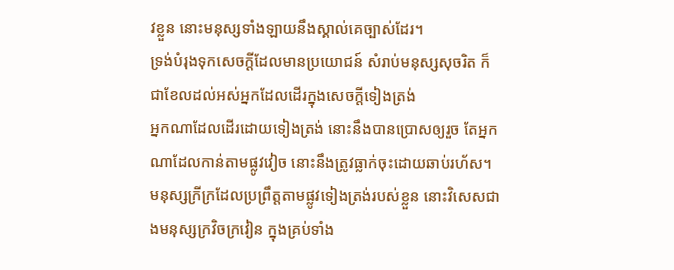វខ្លួន នោះមនុស្សទាំងឡាយនឹងស្គាល់គេច្បាស់ដែរ។
ទ្រង់បំរុងទុកសេចក្ដីដែលមានប្រយោជន៍ សំរាប់មនុស្សសុចរិត ក៏ជាខែលដល់អស់អ្នកដែលដើរក្នុងសេចក្ដីទៀងត្រង់
អ្នកណាដែលដើរដោយទៀងត្រង់ នោះនឹងបានប្រោសឲ្យរួច តែអ្នកណាដែលកាន់តាមផ្លូវវៀច នោះនឹងត្រូវធ្លាក់ចុះដោយឆាប់រហ័ស។
មនុស្សក្រីក្រដែលប្រព្រឹត្តតាមផ្លូវទៀងត្រង់របស់ខ្លួន នោះវិសេសជាងមនុស្សក្រវិចក្រវៀន ក្នុងគ្រប់ទាំង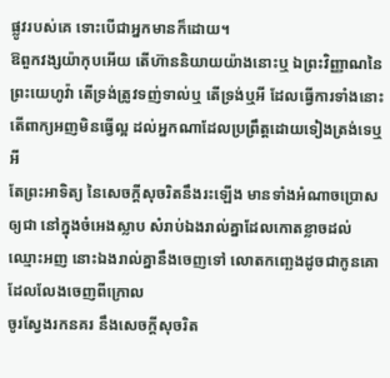ផ្លូវរបស់គេ ទោះបើជាអ្នកមានក៏ដោយ។
ឱពួកវង្សយ៉ាកុបអើយ តើហ៊ាននិយាយយ៉ាងនោះឬ ឯព្រះវិញ្ញាណនៃព្រះយេហូវ៉ា តើទ្រង់ត្រូវទញ់ទាល់ឬ តើទ្រង់ឬអី ដែលធ្វើការទាំងនោះ តើពាក្យអញមិនធ្វើល្អ ដល់អ្នកណាដែលប្រព្រឹត្តដោយទៀងត្រង់ទេឬអី
តែព្រះអាទិត្យ នៃសេចក្ដីសុចរិតនឹងរះឡើង មានទាំងអំណាចប្រោសឲ្យជា នៅក្នុងចំអេងស្លាប សំរាប់ឯងរាល់គ្នាដែលកោតខ្លាចដល់ឈ្មោះអញ នោះឯងរាល់គ្នានឹងចេញទៅ លោតកញ្ឆេងដូចជាកូនគោ ដែលលែងចេញពីក្រោល
ចូរស្វែងរកនគរ នឹងសេចក្ដីសុចរិត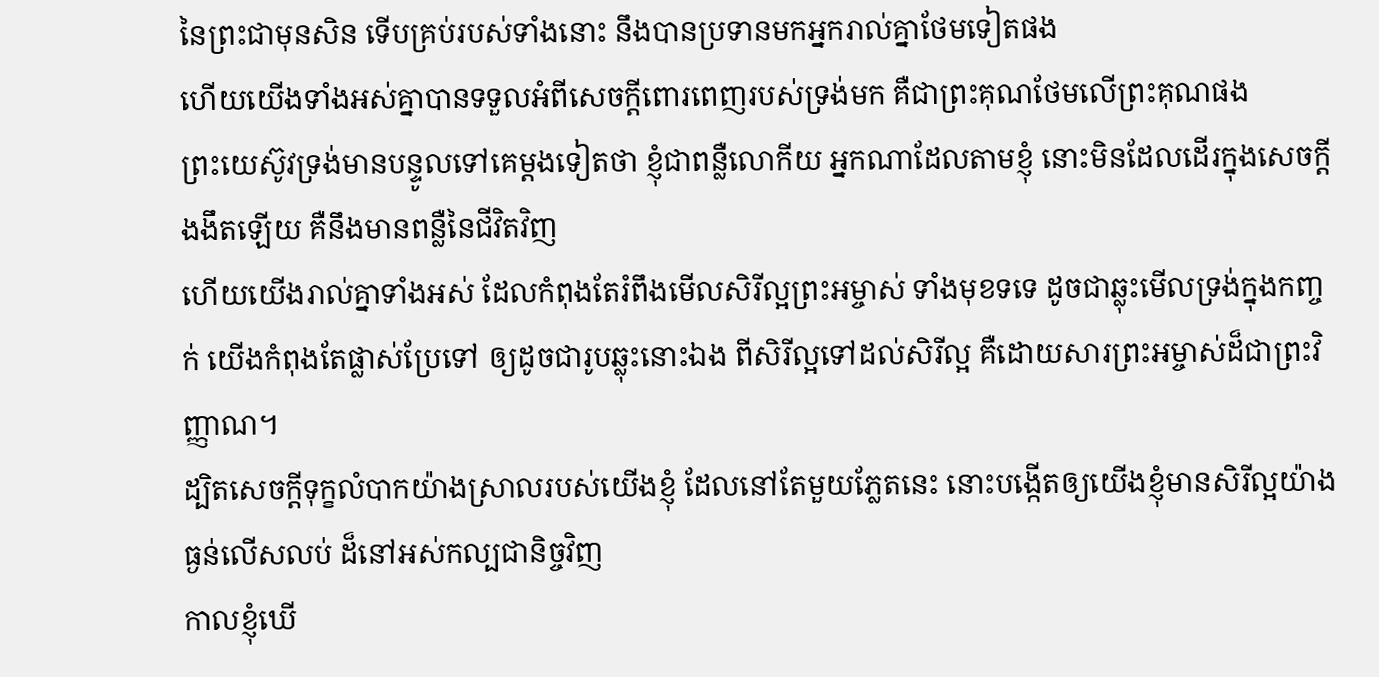នៃព្រះជាមុនសិន ទើបគ្រប់របស់ទាំងនោះ នឹងបានប្រទានមកអ្នករាល់គ្នាថែមទៀតផង
ហើយយើងទាំងអស់គ្នាបានទទួលអំពីសេចក្ដីពោរពេញរបស់ទ្រង់មក គឺជាព្រះគុណថែមលើព្រះគុណផង
ព្រះយេស៊ូវទ្រង់មានបន្ទូលទៅគេម្តងទៀតថា ខ្ញុំជាពន្លឺលោកីយ អ្នកណាដែលតាមខ្ញុំ នោះមិនដែលដើរក្នុងសេចក្ដីងងឹតឡើយ គឺនឹងមានពន្លឺនៃជីវិតវិញ
ហើយយើងរាល់គ្នាទាំងអស់ ដែលកំពុងតែរំពឹងមើលសិរីល្អព្រះអម្ចាស់ ទាំងមុខទទេ ដូចជាឆ្លុះមើលទ្រង់ក្នុងកញ្ចក់ យើងកំពុងតែផ្លាស់ប្រែទៅ ឲ្យដូចជារូបឆ្លុះនោះឯង ពីសិរីល្អទៅដល់សិរីល្អ គឺដោយសារព្រះអម្ចាស់ដ៏ជាព្រះវិញ្ញាណ។
ដ្បិតសេចក្ដីទុក្ខលំបាកយ៉ាងស្រាលរបស់យើងខ្ញុំ ដែលនៅតែមួយភ្លែតនេះ នោះបង្កើតឲ្យយើងខ្ញុំមានសិរីល្អយ៉ាងធ្ងន់លើសលប់ ដ៏នៅអស់កល្បជានិច្ចវិញ
កាលខ្ញុំឃើ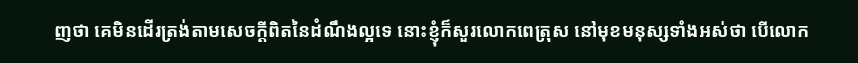ញថា គេមិនដើរត្រង់តាមសេចក្ដីពិតនៃដំណឹងល្អទេ នោះខ្ញុំក៏សួរលោកពេត្រុស នៅមុខមនុស្សទាំងអស់ថា បើលោក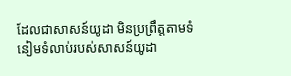ដែលជាសាសន៍យូដា មិនប្រព្រឹត្តតាមទំនៀមទំលាប់របស់សាសន៍យូដា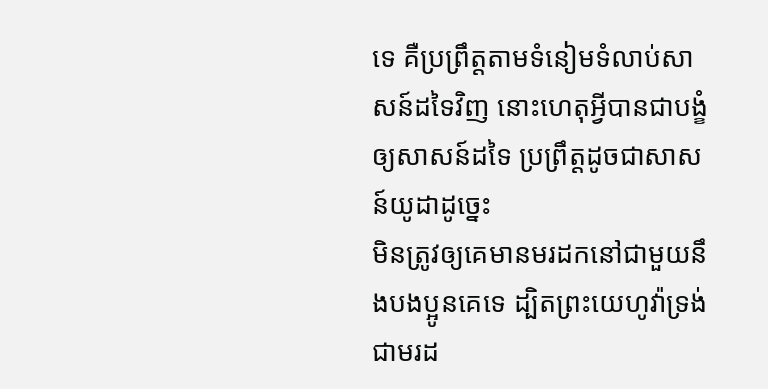ទេ គឺប្រព្រឹត្តតាមទំនៀមទំលាប់សាសន៍ដទៃវិញ នោះហេតុអ្វីបានជាបង្ខំឲ្យសាសន៍ដទៃ ប្រព្រឹត្តដូចជាសាសន៍យូដាដូច្នេះ
មិនត្រូវឲ្យគេមានមរដកនៅជាមួយនឹងបងប្អូនគេទេ ដ្បិតព្រះយេហូវ៉ាទ្រង់ជាមរដ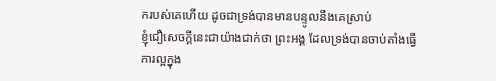ករបស់គេហើយ ដូចជាទ្រង់បានមានបន្ទូលនឹងគេស្រាប់
ខ្ញុំជឿសេចក្ដីនេះជាយ៉ាងជាក់ថា ព្រះអង្គ ដែលទ្រង់បានចាប់តាំងធ្វើការល្អក្នុង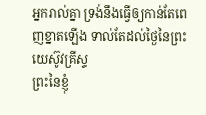អ្នករាល់គ្នា ទ្រង់នឹងធ្វើឲ្យកាន់តែពេញខ្នាតឡើង ទាល់តែដល់ថ្ងៃនៃព្រះយេស៊ូវគ្រីស្ទ
ព្រះនៃខ្ញុំ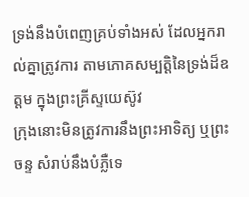ទ្រង់នឹងបំពេញគ្រប់ទាំងអស់ ដែលអ្នករាល់គ្នាត្រូវការ តាមភោគសម្បត្តិនៃទ្រង់ដ៏ឧត្តម ក្នុងព្រះគ្រីស្ទយេស៊ូវ
ក្រុងនោះមិនត្រូវការនឹងព្រះអាទិត្យ ឬព្រះចន្ទ សំរាប់នឹងបំភ្លឺទេ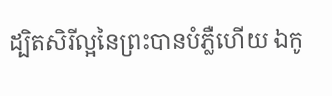ដ្បិតសិរីល្អនៃព្រះបានបំភ្លឺហើយ ឯកូ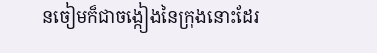នចៀមក៏ជាចង្កៀងនៃក្រុងនោះដែរ